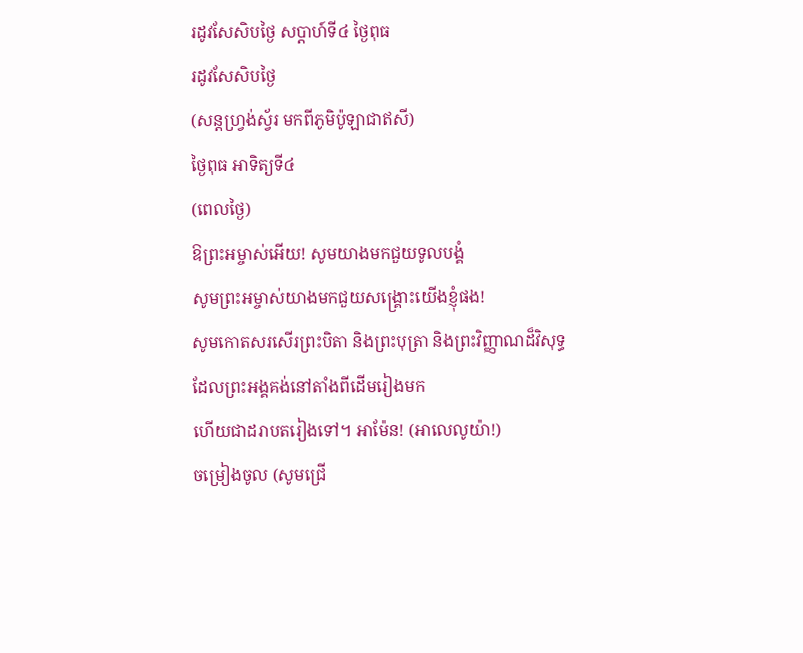រដូវសែសិបថ្ងៃ សប្តាហ៍ទី៤ ថ្ងៃពុធ
រដូវសែសិបថ្ងៃ
(សន្តហ្រ្វង់ស្វ័រ មកពីភូមិប៉ូឡាជាឥសី)
ថ្ងៃពុធ អាទិត្យទី៤
(ពេលថ្ងៃ)
ឱព្រះអម្ចាស់អើយ! សូមយាងមកជួយទូលបង្គំ
សូមព្រះអម្ចាស់យាងមកជួយសង្គ្រោះយើងខ្ញុំផង!
សូមកោតសរសើរព្រះបិតា និងព្រះបុត្រា និងព្រះវិញ្ញាណដ៏វិសុទ្ធ
ដែលព្រះអង្គគង់នៅតាំងពីដើមរៀងមក
ហើយជាដរាបតរៀងទៅ។ អាម៉ែន! (អាលេលូយ៉ា!)
ចម្រៀងចូល (សូមជ្រើ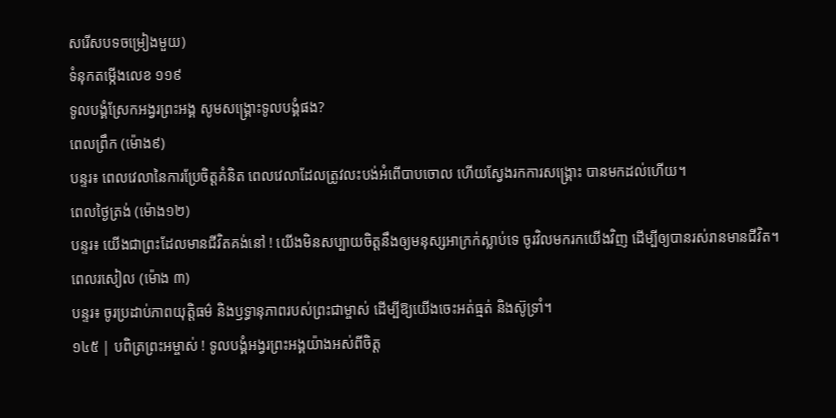សរើសបទចម្រៀងមួយ)
ទំនុកតម្កើងលេខ ១១៩
ទូលបង្គំស្រែកអង្វរព្រះអង្គ សូមសង្គ្រោះទូលបង្គំផង?
ពេលព្រឹក (ម៉ោង៩)
បន្ទរ៖ ពេលវេលានៃការប្រែចិត្តគំនិត ពេលវេលាដែលត្រូវលះបង់អំពើបាបចោល ហើយស្វែងរកការសង្រ្គោះ បានមកដល់ហើយ។
ពេលថ្ងៃត្រង់ (ម៉ោង១២)
បន្ទរ៖ យើងជាព្រះដែលមានជីវិតគង់នៅ ! យើងមិនសប្បាយចិត្តនឹងឲ្យមនុស្សអាក្រក់ស្លាប់ទេ ចូរវិលមករកយើងវិញ ដើម្បីឲ្យបានរស់រានមានជីវិត។
ពេលរសៀល (ម៉ោង ៣)
បន្ទរ៖ ចូរប្រដាប់ភាពយុត្តិធម៌ និងឫទ្ធានុភាពរបស់ព្រះជាម្ចាស់ ដើម្បីឱ្យយើងចេះអត់ធ្មត់ និងស៊ូទ្រាំ។
១៤៥ | បពិត្រព្រះអម្ចាស់ ! ទូលបង្គំអង្វរព្រះអង្គយ៉ាងអស់ពីចិត្ត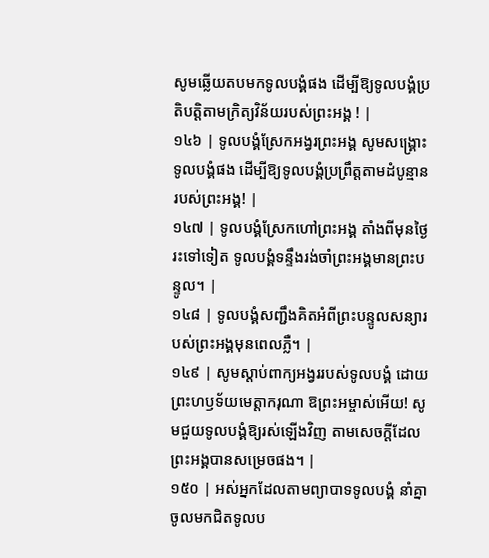សូមឆ្លើយតបមកទូលបង្គំផង ដើម្បីឱ្យទូលបង្គំប្រតិបត្តិតាមក្រិត្យវិន័យរបស់ព្រះអង្គ ! |
១៤៦ | ទូលបង្គំស្រែកអង្វរព្រះអង្គ សូមសង្គ្រោះទូលបង្គំផង ដើម្បីឱ្យទូលបង្គំប្រព្រឹត្តតាមដំបូន្មានរបស់ព្រះអង្គ! |
១៤៧ | ទូលបង្គំស្រែកហៅព្រះអង្គ តាំងពីមុនថ្ងៃរះទៅទៀត ទូលបង្គំទន្ទឹងរង់ចាំព្រះអង្គមានព្រះបន្ទូល។ |
១៤៨ | ទូលបង្គំសញ្ជឹងគិតអំពីព្រះបន្ទូលសន្យារបស់ព្រះអង្គមុនពេលភ្លឺ។ |
១៤៩ | សូមស្តាប់ពាក្យអង្វររបស់ទូលបង្គំ ដោយព្រះហឫទ័យមេត្តាករុណា ឱព្រះអម្ចាស់អើយ! សូមជួយទូលបង្គំឱ្យរស់ឡើងវិញ តាមសេចក្តីដែលព្រះអង្គបានសម្រេចផង។ |
១៥០ | អស់អ្នកដែលតាមព្យាបាទទូលបង្គំ នាំគ្នាចូលមកជិតទូលប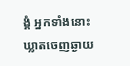ង្គំ អ្នកទាំងនោះឃ្លាតចេញឆ្ងាយ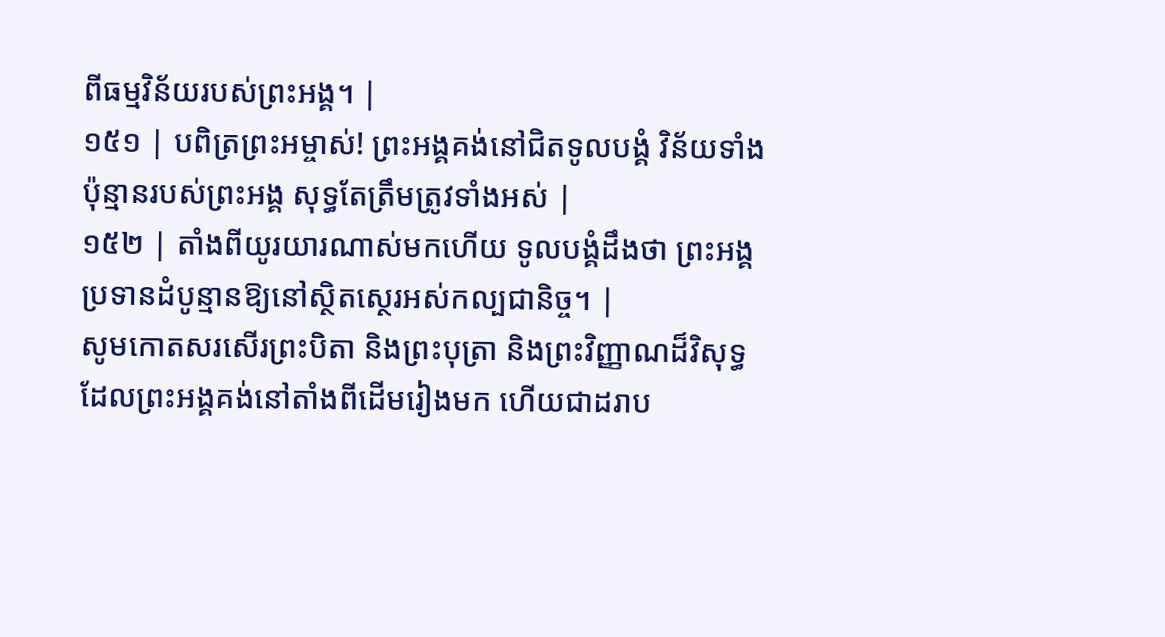ពីធម្មវិន័យរបស់ព្រះអង្គ។ |
១៥១ | បពិត្រព្រះអម្ចាស់! ព្រះអង្គគង់នៅជិតទូលបង្គំ វិន័យទាំងប៉ុន្មានរបស់ព្រះអង្គ សុទ្ធតែត្រឹមត្រូវទាំងអស់ |
១៥២ | តាំងពីយូរយារណាស់មកហើយ ទូលបង្គំដឹងថា ព្រះអង្គប្រទានដំបូន្មានឱ្យនៅស្ថិតស្ថេរអស់កល្បជានិច្ច។ |
សូមកោតសរសើរព្រះបិតា និងព្រះបុត្រា និងព្រះវិញ្ញាណដ៏វិសុទ្ធ
ដែលព្រះអង្គគង់នៅតាំងពីដើមរៀងមក ហើយជាដរាប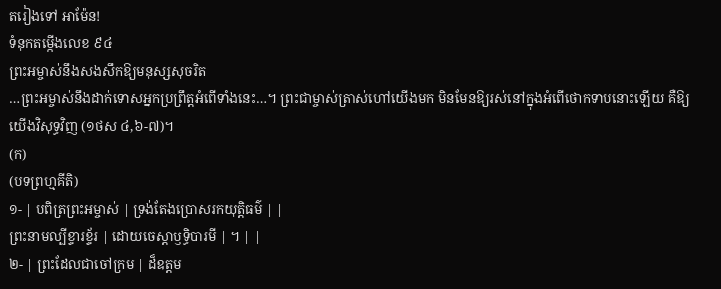តរៀងទៅ អាម៉ែន!
ទំនុកតម្កើងលេខ ៩៤
ព្រះអម្ចាស់នឹងសងសឹកឱ្យមនុស្សសុចរិត
…ព្រះអម្ចាស់នឹងដាក់ទោសអ្នកប្រព្រឹត្តអំពើទាំងនេះ…។ ព្រះជាម្ចាស់ត្រាស់ហៅយើងមក មិនមែនឱ្យរស់នៅក្នុងអំពើថោកទាបនោះឡើយ គឺឱ្យយើងវិសុទ្ធវិញ (១ថស ៤,៦-៧)។
(ក)
(បទព្រហ្មគីតិ)
១- | បពិត្រព្រះអម្ចាស់ | ទ្រង់តែងប្រោសរកយុត្តិធម៌ | |
ព្រះនាមល្បីខ្ទារខ្ទ័រ | ដោយចេស្តាឫទ្ធិបារមី | ។ | |
២- | ព្រះដែលជាចៅក្រម | ដ៏ឧត្តម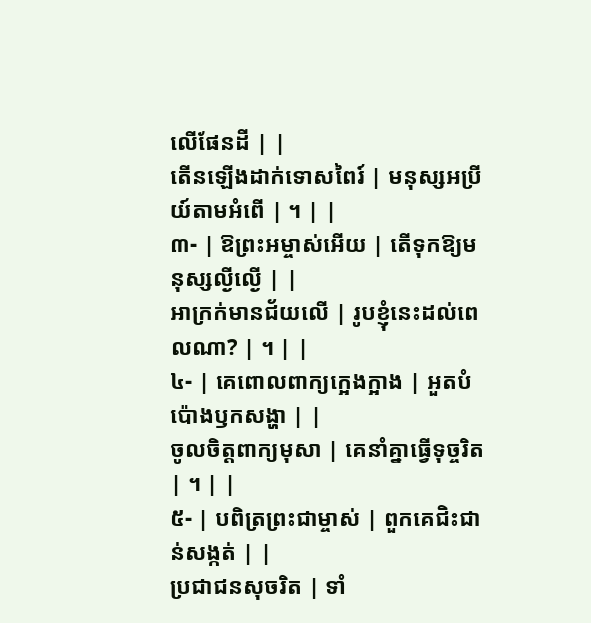លើផែនដី | |
តើនឡើងដាក់ទោសពៃរ៍ | មនុស្សអប្រីយ៍តាមអំពើ | ។ | |
៣- | ឱព្រះអម្ចាស់អើយ | តើទុកឱ្យមនុស្សល្ងីល្ងើ | |
អាក្រក់មានជ័យលើ | រូបខ្ញុំនេះដល់ពេលណា? | ។ | |
៤- | គេពោលពាក្យក្អេងក្អាង | អួតបំប៉ោងឫកសង្ហា | |
ចូលចិត្តពាក្យមុសា | គេនាំគ្នាធ្វើទុច្ចរិត | ។ | |
៥- | បពិត្រព្រះជាម្ចាស់ | ពួកគេជិះជាន់សង្កត់ | |
ប្រជាជនសុចរិត | ទាំ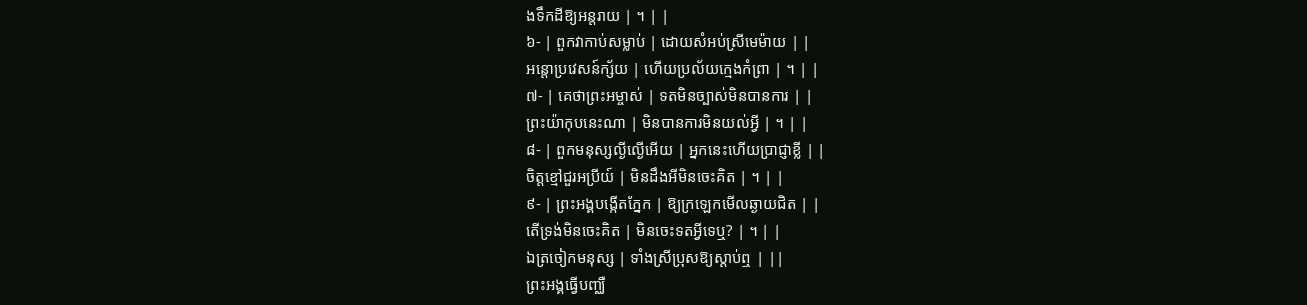ងទឹកដីឱ្យអន្តរាយ | ។ | |
៦- | ពួកវាកាប់សម្លាប់ | ដោយសំអប់ស្រីមេម៉ាយ | |
អន្តោប្រវេសន៍ក្ស័យ | ហើយប្រល័យក្មេងកំព្រា | ។ | |
៧- | គេថាព្រះអម្ចាស់ | ទតមិនច្បាស់មិនបានការ | |
ព្រះយ៉ាកុបនេះណា | មិនបានការមិនយល់អ្វី | ។ | |
៨- | ពួកមនុស្សល្ងីល្ងើអើយ | អ្នកនេះហើយប្រាជ្ញាខ្លី | |
ចិត្តខ្មៅជួរអប្រីយ៍ | មិនដឹងអីមិនចេះគិត | ។ | |
៩- | ព្រះអង្គបង្កើតភ្នែក | ឱ្យក្រឡេកមើលឆ្ងាយជិត | |
តើទ្រង់មិនចេះគិត | មិនចេះទតអ្វីទេឬ? | ។ | |
ឯត្រចៀកមនុស្ស | ទាំងស្រីប្រុសឱ្យស្តាប់ឮ | ||
ព្រះអង្គធ្វើបញ្ឈឺ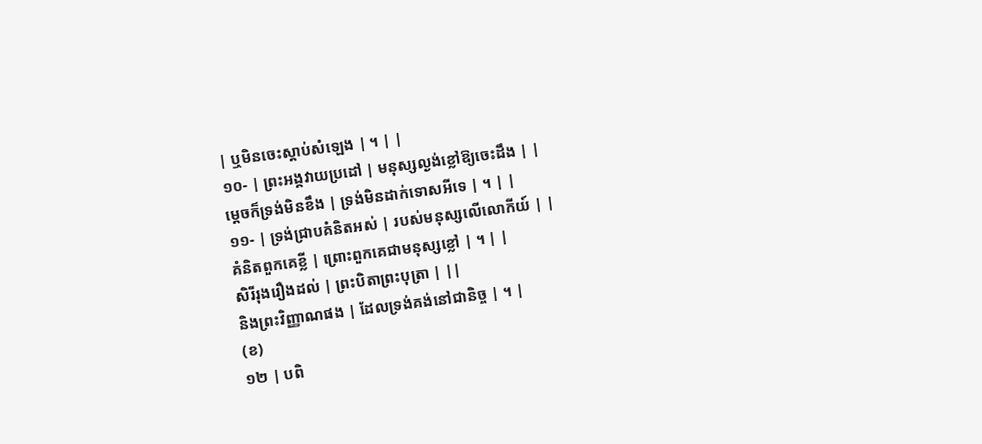| ឬមិនចេះស្តាប់សំឡេង | ។ | |
១០- | ព្រះអង្គវាយប្រដៅ | មនុស្សល្ងង់ខ្លៅឱ្យចេះដឹង | |
ម្តេចក៏ទ្រង់មិនខឹង | ទ្រង់មិនដាក់ទោសអីទេ | ។ | |
១១- | ទ្រង់ជ្រាបគំនិតអស់ | របស់មនុស្សលើលោកីយ៍ | |
គំនិតពួកគេខ្លី | ព្រោះពួកគេជាមនុស្សខ្លៅ | ។ | |
សិរីរុងរឿងដល់ | ព្រះបិតាព្រះបុត្រា | ||
និងព្រះវិញ្ញាណផង | ដែលទ្រង់គង់នៅជានិច្ច | ។ |
(ខ)
១២ | បពិ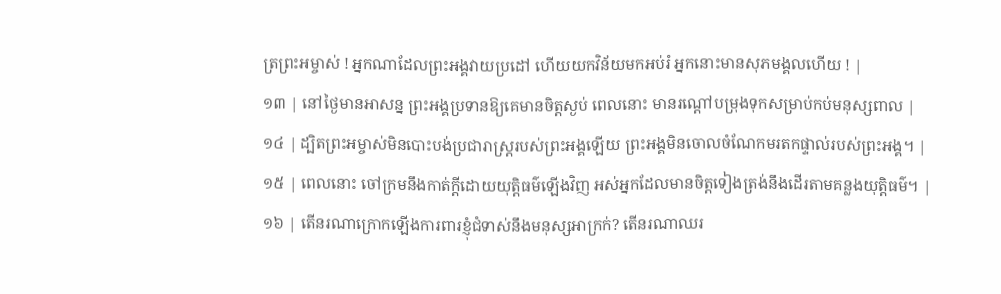ត្រព្រះអម្ចាស់ ! អ្នកណាដែលព្រះអង្គវាយប្រដៅ ហើយយកវិន័យមកអប់រំ អ្នកនោះមានសុភមង្គលហើយ ! |
១៣ | នៅថ្ងៃមានអាសន្ន ព្រះអង្គប្រទានឱ្យគេមានចិត្តស្ងប់ ពេលនោះ មានរណ្តៅបម្រុងទុកសម្រាប់កប់មនុស្សពាល |
១៤ | ដ្បិតព្រះអម្ចាស់មិនបោះបង់ប្រជារាស្ត្ររបស់ព្រះអង្គឡើយ ព្រះអង្គមិនចោលចំណែកមរតកផ្ទាល់របស់ព្រះអង្គ។ |
១៥ | ពេលនោះ ចៅក្រមនឹងកាត់ក្តីដោយយុត្តិធម៌ឡើងវិញ អស់អ្នកដែលមានចិត្តទៀងត្រង់នឹងដើរតាមគន្លងយុត្តិធម៌។ |
១៦ | តើនរណាក្រោកឡើងការពារខ្ញុំជំទាស់នឹងមនុស្សអាក្រក់? តើនរណាឈរ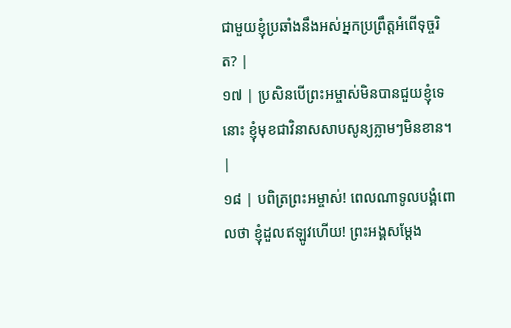ជាមួយខ្ញុំប្រឆាំងនឹងអស់អ្នកប្រព្រឹត្តអំពើទុច្ចរិត? |
១៧ | ប្រសិនបើព្រះអម្ចាស់មិនបានជួយខ្ញុំទេនោះ ខ្ញុំមុខជាវិនាសសាបសូន្យភ្លាមៗមិនខាន។ |
១៨ | បពិត្រព្រះអម្ចាស់! ពេលណាទូលបង្គំពោលថា ខ្ញុំដួលឥឡូវហើយ! ព្រះអង្គសម្តែង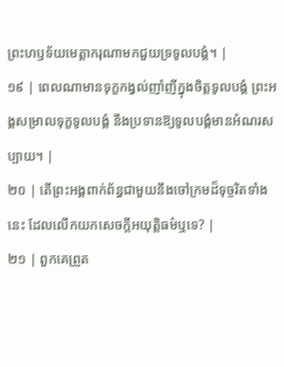ព្រះហឫទ័យមេត្តាករុណាមកជួយទ្រទូលបង្គំ។ |
១៩ | ពេលណាមានទុក្ខកង្វល់ញាំញីក្នុងចិត្តទូលបង្គំ ព្រះអង្គសម្រាលទុក្ខទូលបង្គំ នឹងប្រទានឱ្យទូលបង្គំមានអំណរសប្បាយ។ |
២០ | តើព្រះអង្គពាក់ព័ន្ធជាមួយនឹងចៅក្រមដ៏ទុច្ចរិតទាំងនេះ ដែលលើកយកសេចក្តីអយុត្តិធម៌ឬទេ? |
២១ | ពួកគេព្រួត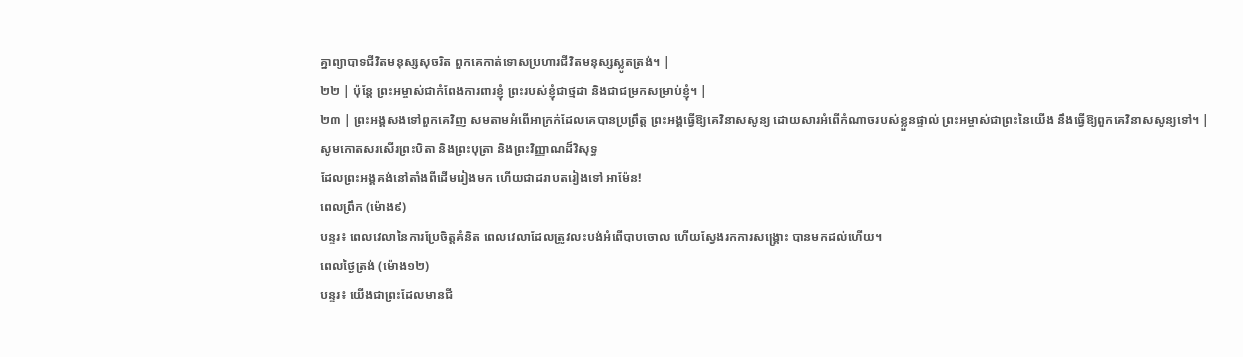គ្នាព្យាបាទជីវិតមនុស្សសុចរិត ពួកគេកាត់ទោសប្រហារជីវិតមនុស្សស្លូតត្រង់។ |
២២ | ប៉ុន្តែ ព្រះអម្ចាស់ជាកំពែងការពារខ្ញុំ ព្រះរបស់ខ្ញុំជាថ្មដា និងជាជម្រកសម្រាប់ខ្ញុំ។ |
២៣ | ព្រះអង្គសងទៅពួកគេវិញ សមតាមអំពើអាក្រក់ដែលគេបានប្រព្រឹត្ត ព្រះអង្គធ្វើឱ្យគេវិនាសសូន្យ ដោយសារអំពើកំណាចរបស់ខ្លួនផ្ទាល់ ព្រះអម្ចាស់ជាព្រះនៃយើង នឹងធ្វើឱ្យពួកគេវិនាសសូន្យទៅ។ |
សូមកោតសរសើរព្រះបិតា និងព្រះបុត្រា និងព្រះវិញ្ញាណដ៏វិសុទ្ធ
ដែលព្រះអង្គគង់នៅតាំងពីដើមរៀងមក ហើយជាដរាបតរៀងទៅ អាម៉ែន!
ពេលព្រឹក (ម៉ោង៩)
បន្ទរ៖ ពេលវេលានៃការប្រែចិត្តគំនិត ពេលវេលាដែលត្រូវលះបង់អំពើបាបចោល ហើយស្វែងរកការសង្រ្គោះ បានមកដល់ហើយ។
ពេលថ្ងៃត្រង់ (ម៉ោង១២)
បន្ទរ៖ យើងជាព្រះដែលមានជី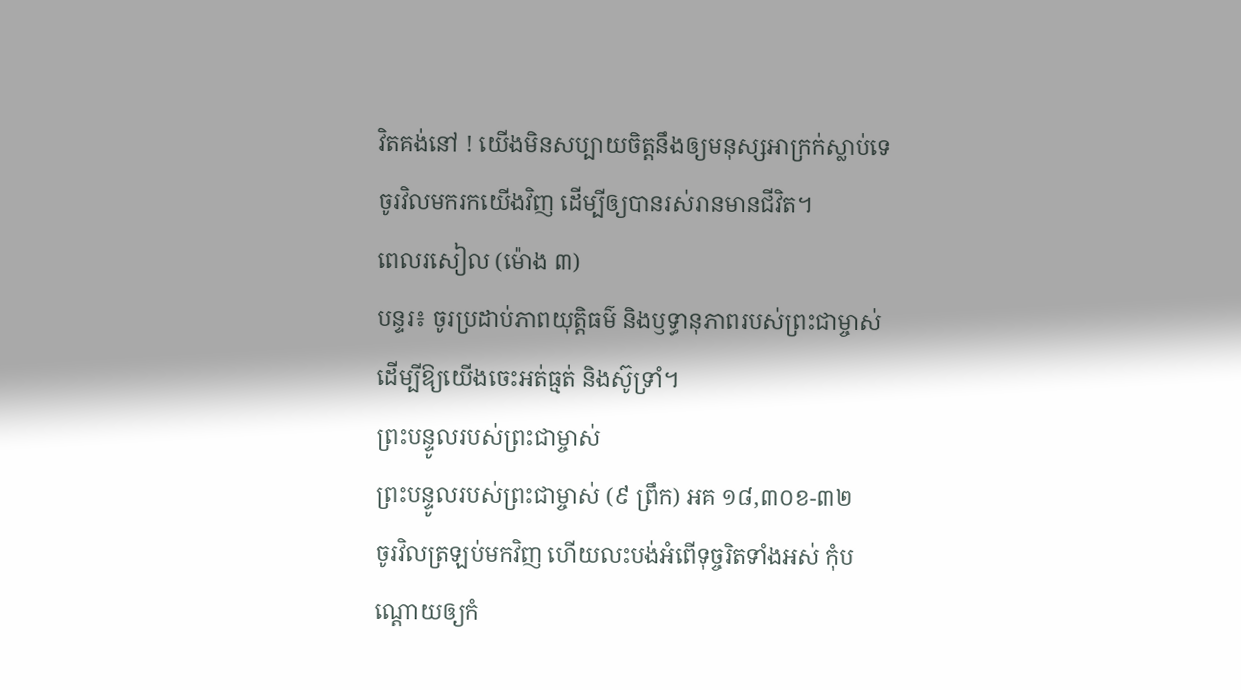វិតគង់នៅ ! យើងមិនសប្បាយចិត្តនឹងឲ្យមនុស្សអាក្រក់ស្លាប់ទេ ចូរវិលមករកយើងវិញ ដើម្បីឲ្យបានរស់រានមានជីវិត។
ពេលរសៀល (ម៉ោង ៣)
បន្ទរ៖ ចូរប្រដាប់ភាពយុត្តិធម៌ និងឫទ្ធានុភាពរបស់ព្រះជាម្ចាស់ ដើម្បីឱ្យយើងចេះអត់ធ្មត់ និងស៊ូទ្រាំ។
ព្រះបន្ទូលរបស់ព្រះជាម្ចាស់
ព្រះបន្ទូលរបស់ព្រះជាម្ចាស់ (៩ ព្រឹក) អគ ១៨,៣០ខ-៣២
ចូរវិលត្រឡប់មកវិញ ហើយលះបង់អំពើទុច្ចរិតទាំងអស់ កុំបណ្តោយឲ្យកំ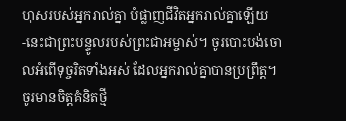ហុសរបស់អ្នករាល់គ្នា បំផ្លាញជីវិតអ្នករាល់គ្នាឡើយ -នេះជាព្រះបន្ទូលរបស់ព្រះជាអម្ចាស់។ ចូរបោះបង់ចោលអំពើទុច្ចរិតទាំងអស់ ដែលអ្នករាល់គ្នាបានប្រព្រឹត្ត។ ចូរមានចិត្តគំនិតថ្មី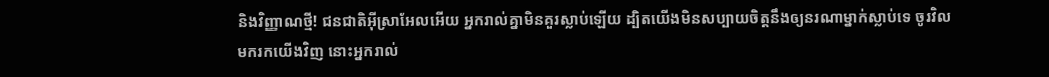និងវិញ្ញាណថ្មី! ជនជាតិអ៊ីស្រាអែលអើយ អ្នករាល់គ្នាមិនគួរស្លាប់ឡើយ ដ្បិតយើងមិនសប្បាយចិត្តនឹងឲ្យនរណាម្នាក់ស្លាប់ទេ ចូរវិលមករកយើងវិញ នោះអ្នករាល់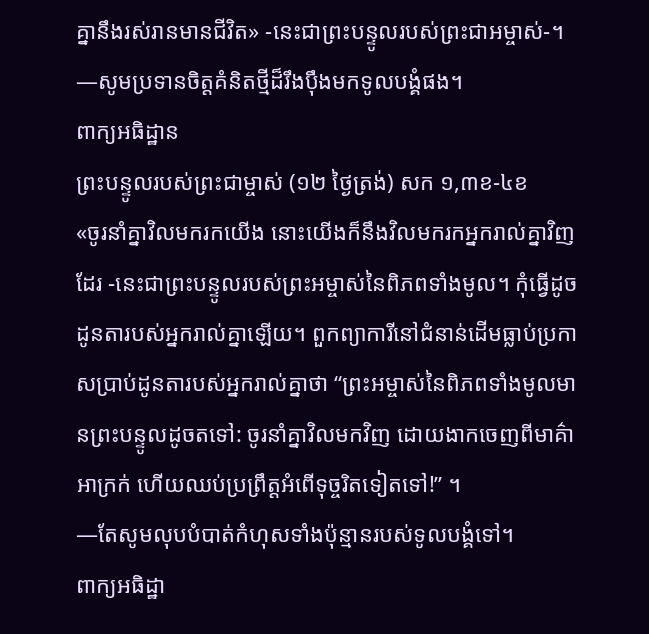គ្នានឹងរស់រានមានជីវិត» -នេះជាព្រះបន្ទូលរបស់ព្រះជាអម្ចាស់-។
—សូមប្រទានចិត្តគំនិតថ្មីដ៏រឹងប៉ឹងមកទូលបង្គំផង។
ពាក្យអធិដ្ឋាន
ព្រះបន្ទូលរបស់ព្រះជាម្ចាស់ (១២ ថ្ងៃត្រង់) សក ១,៣ខ-៤ខ
«ចូរនាំគ្នាវិលមករកយើង នោះយើងក៏នឹងវិលមករកអ្នករាល់គ្នាវិញដែរ -នេះជាព្រះបន្ទូលរបស់ព្រះអម្ចាស់នៃពិភពទាំងមូល។ កុំធ្វើដូចដូនតារបស់អ្នករាល់គ្នាឡើយ។ ពួកព្យាការីនៅជំនាន់ដើមធ្លាប់ប្រកាសប្រាប់ដូនតារបស់អ្នករាល់គ្នាថា “ព្រះអម្ចាស់នៃពិភពទាំងមូលមានព្រះបន្ទូលដូចតទៅ: ចូរនាំគ្នាវិលមកវិញ ដោយងាកចេញពីមាគ៌ាអាក្រក់ ហើយឈប់ប្រព្រឹត្តអំពើទុច្ចរិតទៀតទៅ!” ។
—តែសូមលុបបំបាត់កំហុសទាំងប៉ុន្មានរបស់ទូលបង្គំទៅ។
ពាក្យអធិដ្ឋា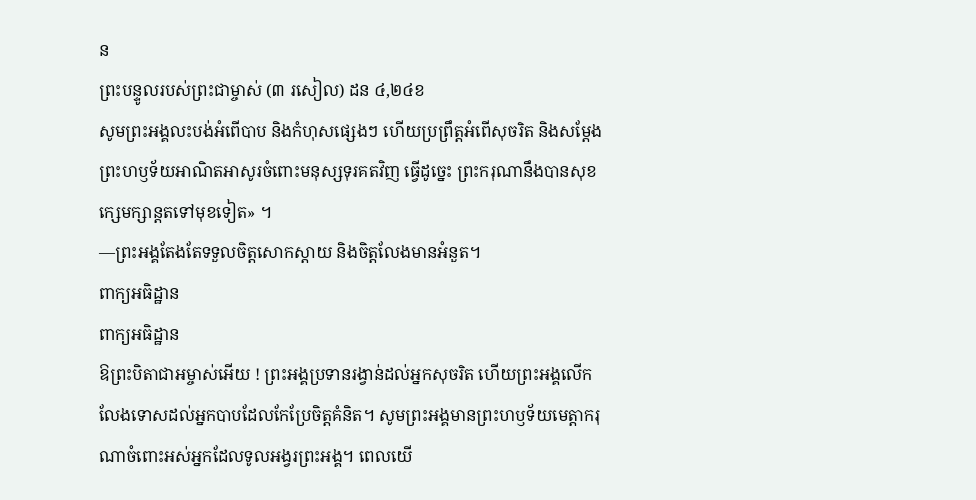ន
ព្រះបន្ទូលរបស់ព្រះជាម្ចាស់ (៣ រសៀល) ដន ៤,២៤ខ
សូមព្រះអង្គលះបង់អំពើបាប និងកំហុសផ្សេងៗ ហើយប្រព្រឹត្តអំពើសុចរិត និងសម្ដែងព្រះហឫទ័យអាណិតអាសូរចំពោះមនុស្សទុរគតវិញ ធ្វើដូច្នេះ ព្រះករុណានឹងបានសុខក្សេមក្សាន្តតទៅមុខទៀត» ។
—ព្រះអង្គតែងតែទទួលចិត្តសោកស្តាយ និងចិត្តលែងមានអំនួត។
ពាក្យអធិដ្ឋាន
ពាក្យអធិដ្ឋាន
ឱព្រះបិតាជាអម្ចាស់អើយ ! ព្រះអង្គប្រទានរង្វាន់ដល់អ្នកសុចរិត ហើយព្រះអង្គលើកលែងទោសដល់អ្នកបាបដែលកែប្រែចិត្តគំនិត។ សូមព្រះអង្គមានព្រះហឫទ័យមេត្តាករុណាចំពោះអស់អ្នកដែលទូលអង្វរព្រះអង្គ។ ពេលយើ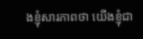ងខ្ញុំសារភាពថា យើងខ្ញុំជា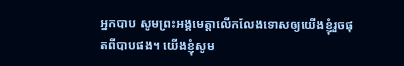អ្នកបាប សូមព្រះអង្គមេត្តាលើកលែងទោសឲ្យយើងខ្ញុំរួចផុតពីបាបផង។ យើងខ្ញុំសូម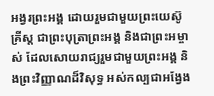អង្វរព្រះអង្គ ដោយរួមជាមួយព្រះយេស៊ូគ្រីស្ត ជាព្រះបុត្រាព្រះអង្គ និងជាព្រះអម្ចាស់ ដែលសោយរាជ្យរួមជាមួយព្រះអង្គ និងព្រះវិញ្ញាណដ៏វិសុទ្ធ អស់កល្បជាអង្វែង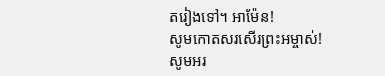តរៀងទៅ។ អាម៉ែន!
សូមកោតសរសើរព្រះអម្ចាស់!
សូមអរ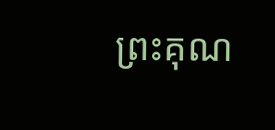ព្រះគុណ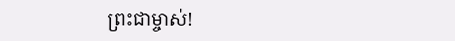ព្រះជាម្ចាស់!